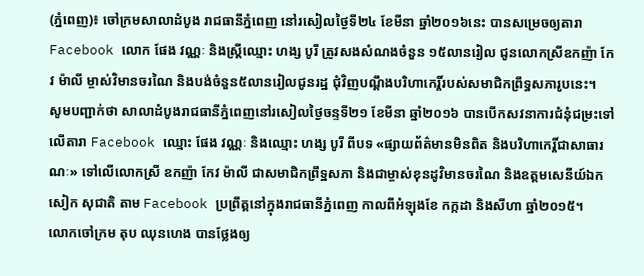(ភ្នំពេញ)៖ ចៅក្រមសាលាដំបូង រាជធានីភ្នំពេញ នៅរសៀលថ្ងៃទី២៤ ខែមីនា ឆ្នាំ២០១៦នេះ បានសម្រេចឲ្យតារា Facebook លោក ផែង វណ្ណៈ និងស្រី្តឈ្មោះ ហង្ស បូរី ត្រូវសងសំណងចំនួន ១៥លានរៀល ជូនលោកស្រីឧកញ៉ា កែវ ម៉ាលី ម្ចាស់វិមានចរណៃ និងបង់ចំនួន៥លានរៀលជូនរដ្ឋ ជុំវិញបណ្តឹងបរិហាកេរ្តិ៍របស់សមាជិកព្រឹទ្ធសភារូបនេះ។
សូមបញ្ជាក់ថា សាលាដំបូងរាជធានីភ្នំពេញនៅរសៀលថ្ងៃចន្ទទី២១ ខែមីនា ឆ្នាំ២០១៦ បានបើកសវនាការជំនុំជម្រះទៅលើតារា Facebook ឈ្មោះ ផែង វណ្ណៈ និងឈ្មោះ ហង្ស បូរី ពីបទ «ផ្សាយព័ត៌មានមិនពិត និងបរិហាកេរ្តិ៍ជាសាធារណៈ» ទៅលើលោកស្រី ឧកញ៉ា កែវ ម៉ាលី ជាសមាជិកព្រឹទ្ឋសភា និងជាម្ចាស់ខុនដូវិមានចរណៃ និងឧត្តមសេនីយ៍ឯក សៀក សុជាតិ តាម Facebook ប្រព្រឹត្តនៅក្នុងរាជធានីភ្នំពេញ កាលពីអំឡុងខែ កក្កដា និងសីហា ឆ្នាំ២០១៥។
លោកចៅក្រម តុប ឈុនហេង បានថ្លែងឲ្យ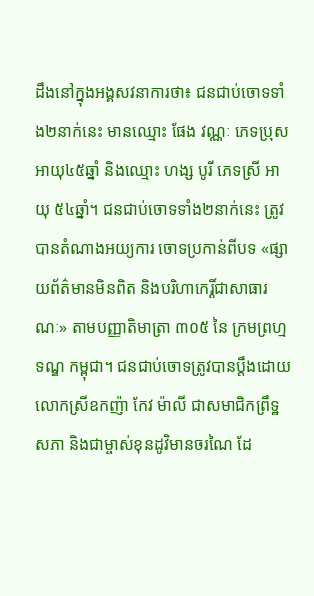ដឹងនៅក្នុងអង្គសវនាការថា៖ ជនជាប់ចោទទាំង២នាក់នេះ មានឈ្មោះ ផែង វណ្ណៈ ភេទប្រុស អាយុ៤៥ឆ្នាំ និងឈ្មោះ ហង្ស បូរី ភេទស្រី អាយុ ៥៤ឆ្នាំ។ ជនជាប់ចោទទាំង២នាក់នេះ ត្រូវបានតំណាងអយ្យការ ចោទប្រកាន់ពីបទ «ផ្សាយព័ត៌មានមិនពិត និងបរិហាកេរ្តិ៍ជាសាធារណៈ» តាមបញ្ញាតិមាត្រា ៣០៥ នៃ ក្រមព្រហ្មទណ្ឌ កម្ពុជា។ ជនជាប់ចោទត្រូវបានប្តឹងដោយ លោកស្រីឧកញ៉ា កែវ ម៉ាលី ជាសមាជិកព្រឹទ្ឋសភា និងជាម្ចាស់ខុនដូវិមានចរណៃ ដែ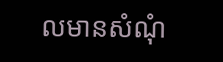លមានសំណុំ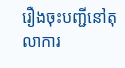រឿងចុះបញ្ជីនៅតុលាការ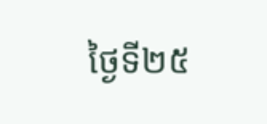ថ្ងៃទី២៥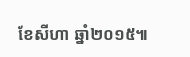ខែសីហា ឆ្នាំ២០១៥៕